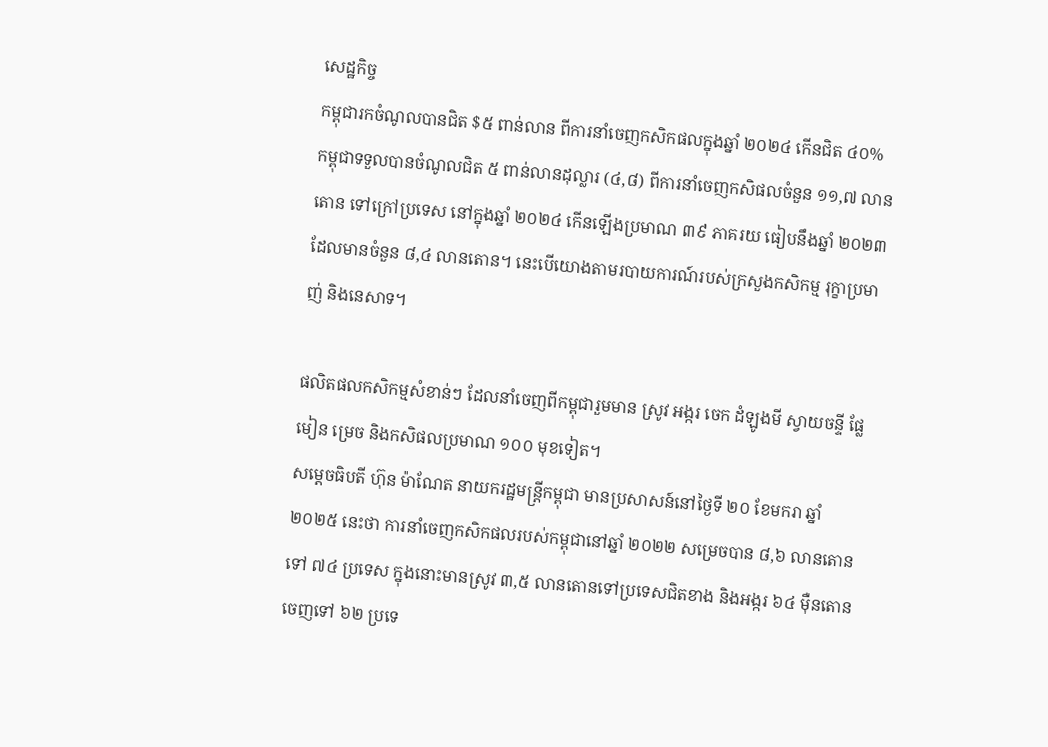សេដ្ឋកិច្ច
កម្ពុជារកចំណូលបានជិត $៥ ពាន់លាន ពីការនាំចេញកសិកផលក្នុងឆ្នាំ ២០២៤ កើនជិត ៤០%
កម្ពុជាទទួលបានចំណូលជិត ៥ ពាន់លានដុល្លារ (៤,៨) ពីការនាំចេញកសិផលចំនួន ១១,៧ លានតោន ទៅក្រៅប្រទេស នៅក្នុងឆ្នាំ ២០២៤ កើនឡើងប្រមាណ ៣៩ ភាគរយ ធៀបនឹងឆ្នាំ ២០២៣ ដែលមានចំនួន ៨,៤ លានតោន។ នេះបើយោងតាមរបាយការណ៍របស់ក្រសួងកសិកម្ម រុក្ខាប្រមាញ់ និងនេសាទ។

ផលិតផលកសិកម្មសំខាន់ៗ ដែលនាំចេញពីកម្ពុជារួមមាន ស្រូវ អង្ករ ចេក ដំឡូងមី ស្វាយចន្ទី ផ្លែមៀន ម្រេច និងកសិផលប្រមាណ ១០០ មុខទៀត។
សម្ដេចធិបតី ហ៊ុន ម៉ាណែត នាយករដ្ឋមន្ត្រីកម្ពុជា មានប្រសាសន៍នៅថ្ងៃទី ២០ ខែមករា ឆ្នាំ ២០២៥ នេះថា ការនាំចេញកសិកផលរបស់កម្ពុជានៅឆ្នាំ ២០២២ សម្រេចបាន ៨,៦ លានតោន ទៅ ៧៤ ប្រទេស ក្នុងនោះមានស្រូវ ៣,៥ លានតោនទៅប្រទេសជិតខាង និងអង្ករ ៦៤ ម៉ឺនតោន ចេញទៅ ៦២ ប្រទេ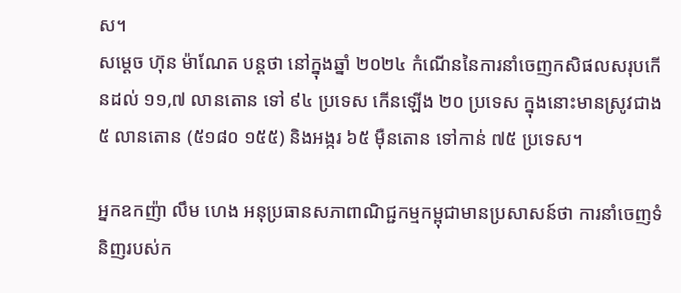ស។
សម្ដេច ហ៊ុន ម៉ាណែត បន្តថា នៅក្នុងឆ្នាំ ២០២៤ កំណើននៃការនាំចេញកសិផលសរុបកើនដល់ ១១,៧ លានតោន ទៅ ៩៤ ប្រទេស កើនឡើង ២០ ប្រទេស ក្នុងនោះមានស្រូវជាង ៥ លានតោន (៥១៨០ ១៥៥) និងអង្ករ ៦៥ ម៉ឺនតោន ទៅកាន់ ៧៥ ប្រទេស។

អ្នកឧកញ៉ា លឹម ហេង អនុប្រធានសភាពាណិជ្ជកម្មកម្ពុជាមានប្រសាសន៍ថា ការនាំចេញទំនិញរបស់ក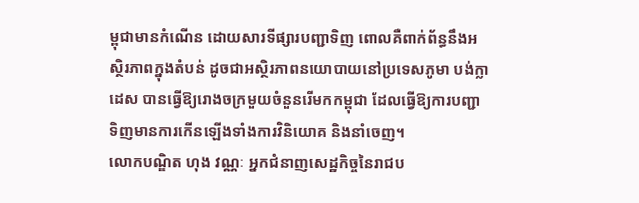ម្ពុជាមានកំណើន ដោយសារទីផ្សារបញ្ជាទិញ ពោលគឺពាក់ព័ន្ធនឹងអស្ថិរភាពក្នុងតំបន់ ដូចជាអស្ថិរភាពនយោបាយនៅប្រទេសភូមា បង់ក្លាដេស បានធ្វើឱ្យរោងចក្រមួយចំនួនរើមកកម្ពុជា ដែលធ្វើឱ្យការបញ្ជាទិញមានការកើនឡើងទាំងការវិនិយោគ និងនាំចេញ។
លោកបណ្ឌិត ហុង វណ្ណៈ អ្នកជំនាញសេដ្ឋកិច្ចនៃរាជប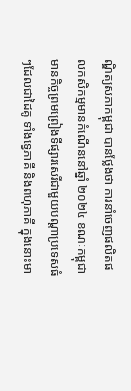ណ្ឌិត្យសភាកម្ពុជា បានថ្លែងថា ការនាំចេញផលិតផលកសិកម្មមានកំណើននៅឆ្នាំ ២០២៤ ខណៈកម្ពុជាមានកិច្ចព្រមព្រៀងទីផ្សារសេរីជាមួយបណ្ដាប្រទេសធំៗដែលជាដៃគូ ទាំងទ្វេភាគី និងពហុភាគី ក្នុងនោះមា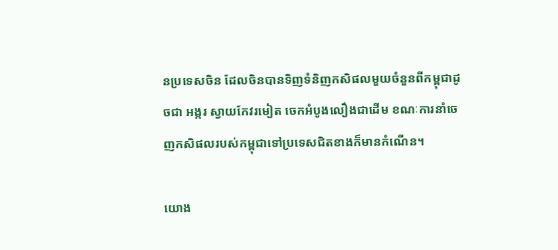នប្រទេសចិន ដែលចិនបានទិញទំនិញកសិផលមួយចំនួនពីកម្ពុជាដូចជា អង្ករ ស្វាយកែវរមៀត ចេកអំបូងលឿងជាដើម ខណៈការនាំចេញកសិផលរបស់កម្ពុជាទៅប្រទេសជិតខាងក៏មានកំណើន។

យោង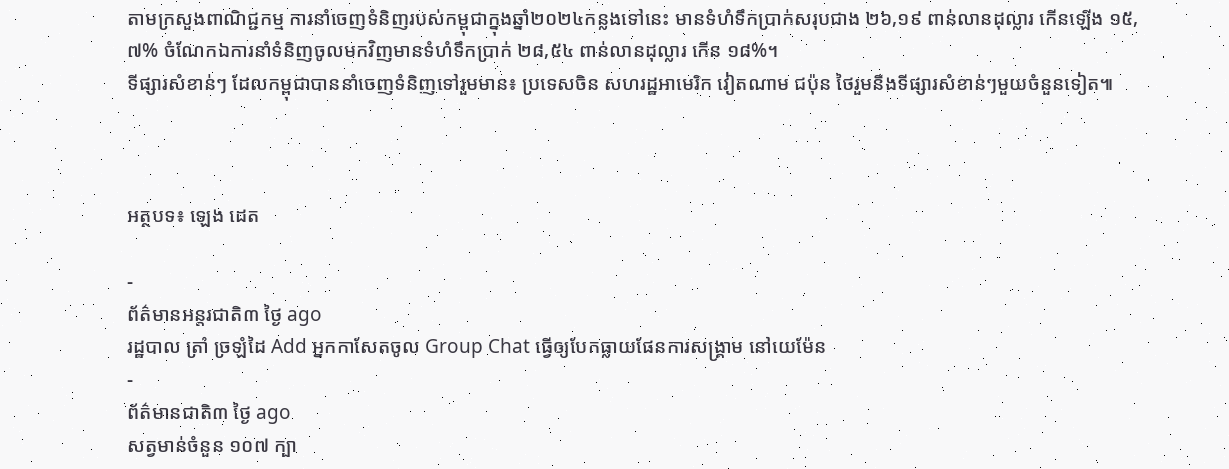តាមក្រសួងពាណិជ្ជកម្ម ការនាំចេញទំនិញរបស់កម្ពុជាក្នុងឆ្នាំ២០២៤កន្លងទៅនេះ មានទំហំទឹកប្រាក់សរុបជាង ២៦,១៩ ពាន់លានដុល្លារ កើនឡើង ១៥,៧% ចំណែកឯការនាំទំនិញចូលមកវិញមានទំហំទឹកប្រាក់ ២៨,៥៤ ពាន់លានដុល្លារ កើន ១៨%។
ទីផ្សារសំខាន់ៗ ដែលកម្ពុជាបាននាំចេញទំនិញទៅរួមមាន៖ ប្រទេសចិន សហរដ្ឋអាមេរិក វៀតណាម ជប៉ុន ថៃរួមនឹងទីផ្សារសំខាន់ៗមួយចំនួនទៀត៕



អត្ថបទ៖ ឡេង ដេត

-
ព័ត៌មានអន្ដរជាតិ៣ ថ្ងៃ ago
រដ្ឋបាល ត្រាំ ច្រឡំដៃ Add អ្នកកាសែតចូល Group Chat ធ្វើឲ្យបែកធ្លាយផែនការសង្គ្រាម នៅយេម៉ែន
-
ព័ត៌មានជាតិ៣ ថ្ងៃ ago
សត្វមាន់ចំនួន ១០៧ ក្បា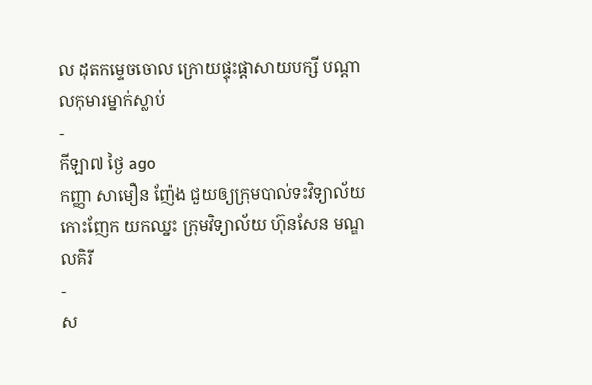ល ដុតកម្ទេចចោល ក្រោយផ្ទុះផ្ដាសាយបក្សី បណ្តាលកុមារម្នាក់ស្លាប់
-
កីឡា៧ ថ្ងៃ ago
កញ្ញា សាមឿន ញ៉ែង ជួយឲ្យក្រុមបាល់ទះវិទ្យាល័យកោះញែក យកឈ្នះ ក្រុមវិទ្យាល័យ ហ៊ុនសែន មណ្ឌលគិរី
-
ស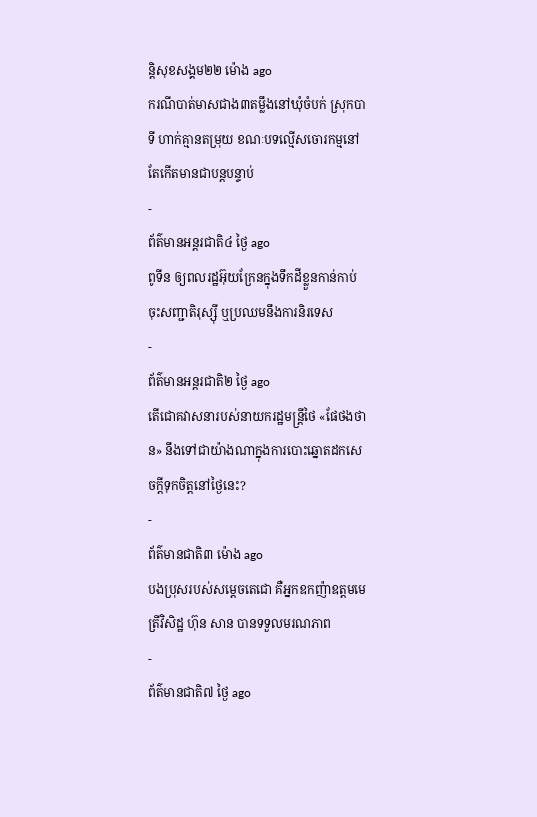ន្តិសុខសង្គម២២ ម៉ោង ago
ករណីបាត់មាសជាង៣តម្លឹងនៅឃុំចំបក់ ស្រុកបាទី ហាក់គ្មានតម្រុយ ខណៈបទល្មើសចោរកម្មនៅតែកើតមានជាបន្តបន្ទាប់
-
ព័ត៌មានអន្ដរជាតិ៤ ថ្ងៃ ago
ពូទីន ឲ្យពលរដ្ឋអ៊ុយក្រែនក្នុងទឹកដីខ្លួនកាន់កាប់ ចុះសញ្ជាតិរុស្ស៊ី ឬប្រឈមនឹងការនិរទេស
-
ព័ត៌មានអន្ដរជាតិ២ ថ្ងៃ ago
តើជោគវាសនារបស់នាយករដ្ឋមន្ត្រីថៃ «ផែថងថាន» នឹងទៅជាយ៉ាងណាក្នុងការបោះឆ្នោតដកសេចក្តីទុកចិត្តនៅថ្ងៃនេះ?
-
ព័ត៌មានជាតិ៣ ម៉ោង ago
បងប្រុសរបស់សម្ដេចតេជោ គឺអ្នកឧកញ៉ាឧត្តមមេត្រីវិសិដ្ឋ ហ៊ុន សាន បានទទួលមរណភាព
-
ព័ត៌មានជាតិ៧ ថ្ងៃ ago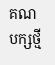គណបក្សថ្មី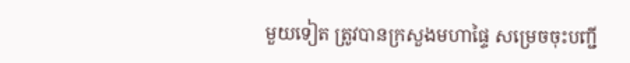មួយទៀត ត្រូវបានក្រសួងមហាផ្ទៃ សម្រេចចុះបញ្ជី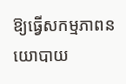ឱ្យធ្វើសកម្មភាពនយោបាយ